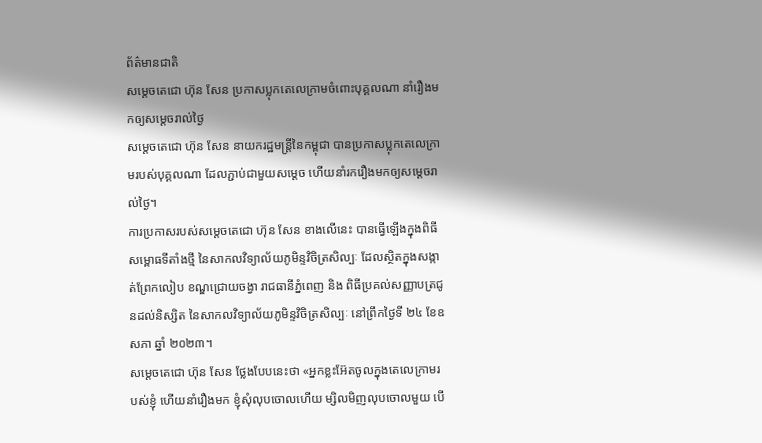ព័ត៌មានជាតិ
សម្ដេចតេជោ ហ៊ុន សែន ប្រកាសប្លុកតេលេក្រាមចំពោះបុគ្គលណា នាំរឿងមកឲ្យសម្ដេចរាល់ថ្ងៃ
សម្ដេចតេជោ ហ៊ុន សែន នាយករដ្ឋមន្ត្រីនៃកម្ពុជា បានប្រកាសប្លុកតេលេក្រាមរបស់បុគ្គលណា ដែលភ្ជាប់ជាមួយសម្ដេច ហើយនាំរករឿងមកឲ្យសម្ដេចរាល់ថ្ងៃ។
ការប្រកាសរបស់សម្ដេចតេជោ ហ៊ុន សែន ខាងលើនេះ បានធ្វើឡើងក្នុងពិធីសម្ពោធទីតាំងថ្មី នៃសាកលវិទ្យាល័យភូមិន្ទវិចិត្រសិល្បៈ ដែលស្ថិតក្នុងសង្កាត់ព្រែកលៀប ខណ្ឌជ្រោយចង្វា រាជធានីភ្នំពេញ និង ពិធីប្រគល់សញ្ញាបត្រជូនដល់និស្សិត នៃសាកលវិទ្យាល័យភូមិន្ទវិចិត្រសិល្បៈ នៅព្រឹកថ្ងៃទី ២៤ ខែឧសភា ឆ្នាំ ២០២៣។
សម្ដេចតេជោ ហ៊ុន សែន ថ្លែងបែបនេះថា «អ្នកខ្លះអ៊ែតចូលក្នុងតេលេក្រាមរបស់ខ្ញុំ ហើយនាំរឿងមក ខ្ញុំសុំលុបចោលហើយ ម្សិលមិញលុបចោលមួយ បើ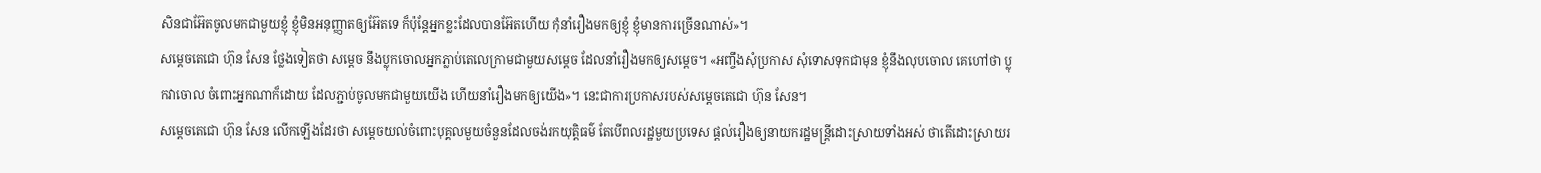សិនជាអ៊ែតចូលមកជាមួយខ្ញុំ ខ្ញុំមិនអនុញ្ញាតឲ្យអ៊ែតទេ ក៏ប៉ុន្តែអ្នកខ្លះដែលបានអ៊ែតហើយ កុំនាំរឿងមកឲ្យខ្ញុំ ខ្ញុំមានការច្រើនណាស់»។
សម្ដេចតេជោ ហ៊ុន សែន ថ្លែងទៀតថា សម្ដេច នឹងប្លុកចោលអ្នកភ្លាប់តេលេក្រាមជាមួយសម្ដេច ដែលនាំរឿងមកឲ្យសម្ដេច។ «អញ្ចឹងសុំប្រកាស សុំទោសទុកជាមុន ខ្ញុំនឹងលុបចោល គេហៅថា ប្លុកវាចោល ចំពោះអ្នកណាក៏ដោយ ដែលភ្ជាប់ចូលមកជាមួយយើង ហើយនាំរឿងមកឲ្យយើង»។ នេះជាការប្រកាសរបស់សម្ដេចតេជោ ហ៊ុន សែន។
សម្ដេចតេជោ ហ៊ុន សែន លើកឡើងដែរថា សម្ដេចយល់ចំពោះបុគ្គលមួយចំនួនដែលចង់រកយុត្តិធម៌ តែបើពលរដ្ឋមួយប្រទេស ផ្ដល់រឿងឲ្យនាយករដ្ឋមន្ត្រីដោះស្រាយទាំងអស់ ថាតើដោះស្រាយរ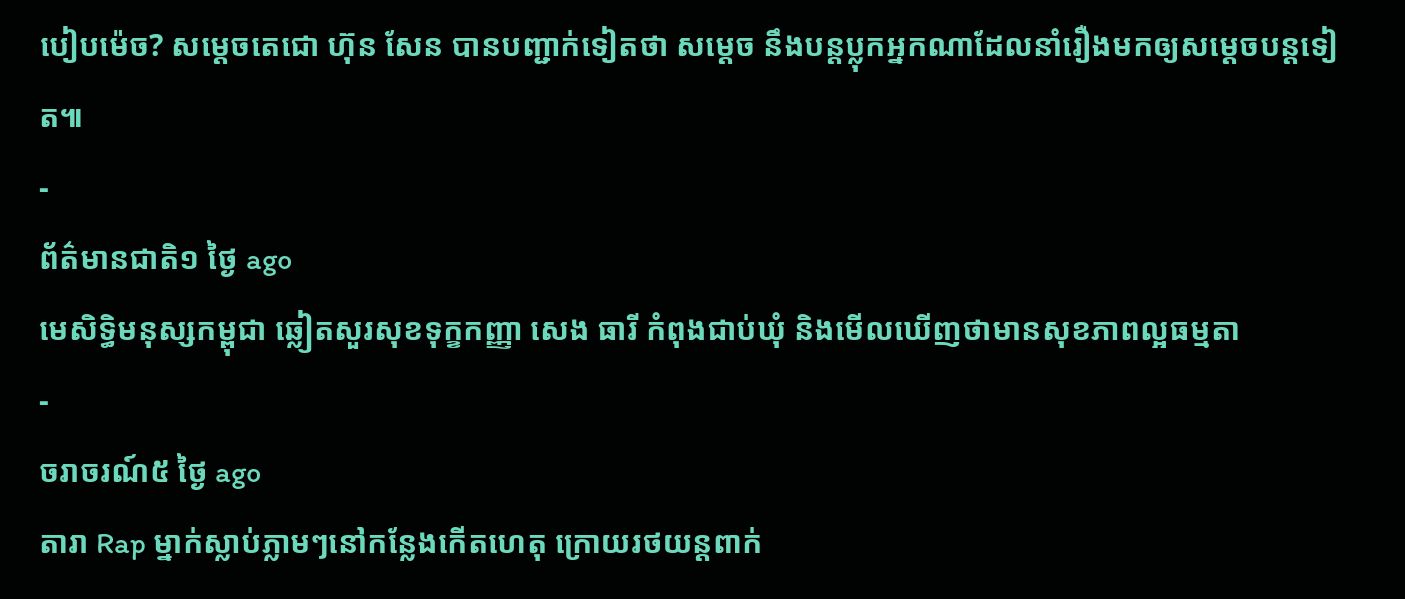បៀបម៉េច? សម្ដេចតេជោ ហ៊ុន សែន បានបញ្ជាក់ទៀតថា សម្ដេច នឹងបន្តប្លុកអ្នកណាដែលនាំរឿងមកឲ្យសម្ដេចបន្តទៀត៕
-
ព័ត៌មានជាតិ១ ថ្ងៃ ago
មេសិទ្ធិមនុស្សកម្ពុជា ឆ្លៀតសួរសុខទុក្ខកញ្ញា សេង ធារី កំពុងជាប់ឃុំ និងមើលឃើញថាមានសុខភាពល្អធម្មតា
-
ចរាចរណ៍៥ ថ្ងៃ ago
តារា Rap ម្នាក់ស្លាប់ភ្លាមៗនៅកន្លែងកើតហេតុ ក្រោយរថយន្ដពាក់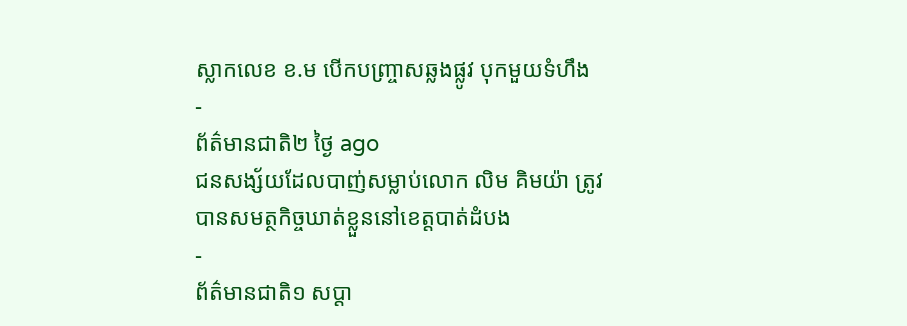ស្លាកលេខ ខ.ម បើកបញ្ច្រាសឆ្លងផ្លូវ បុកមួយទំហឹង
-
ព័ត៌មានជាតិ២ ថ្ងៃ ago
ជនសង្ស័យដែលបាញ់សម្លាប់លោក លិម គិមយ៉ា ត្រូវបានសមត្ថកិច្ចឃាត់ខ្លួននៅខេត្តបាត់ដំបង
-
ព័ត៌មានជាតិ១ សប្តា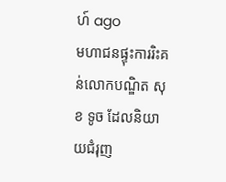ហ៍ ago
មហាជនផ្ទុះការរិះគន់លោកបណ្ឌិត សុខ ទូច ដែលនិយាយជំរុញ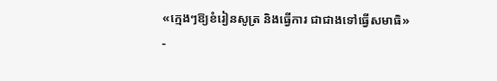«ក្មេងៗឱ្យខំរៀនសូត្រ និងធ្វើការ ជាជាងទៅធ្វើសមាធិ»
-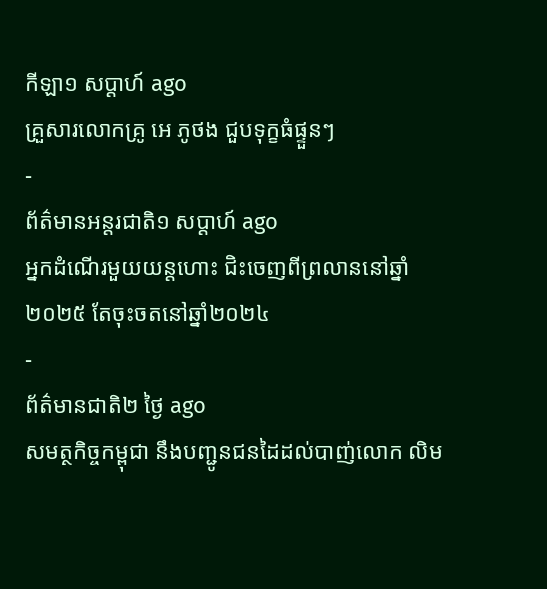កីឡា១ សប្តាហ៍ ago
គ្រួសារលោកគ្រូ អេ ភូថង ជួបទុក្ខធំផ្ទួនៗ
-
ព័ត៌មានអន្ដរជាតិ១ សប្តាហ៍ ago
អ្នកដំណើរមួយយន្តហោះ ជិះចេញពីព្រលាននៅឆ្នាំ២០២៥ តែចុះចតនៅឆ្នាំ២០២៤
-
ព័ត៌មានជាតិ២ ថ្ងៃ ago
សមត្ថកិច្ចកម្ពុជា នឹងបញ្ជូនជនដៃដល់បាញ់លោក លិម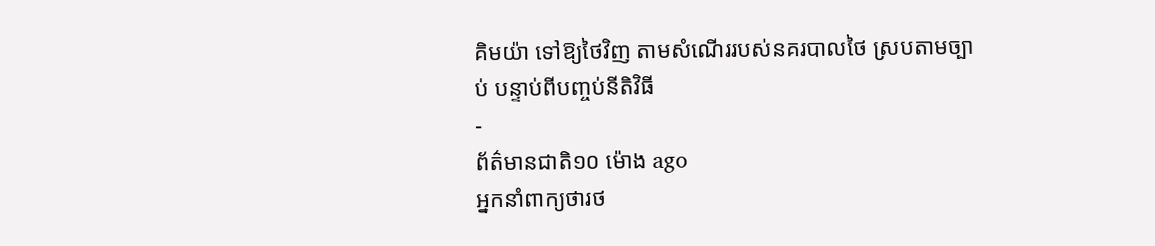គិមយ៉ា ទៅឱ្យថៃវិញ តាមសំណើររបស់នគរបាលថៃ ស្របតាមច្បាប់ បន្ទាប់ពីបញ្ចប់នីតិវិធី
-
ព័ត៌មានជាតិ១០ ម៉ោង ago
អ្នកនាំពាក្យថារថ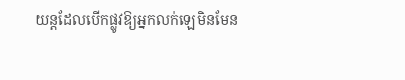យន្តដែលបើកផ្លូវឱ្យអ្នកលក់ឡេមិនមែន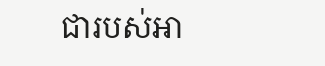ជារបស់អា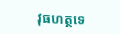វុធហត្ថទេ